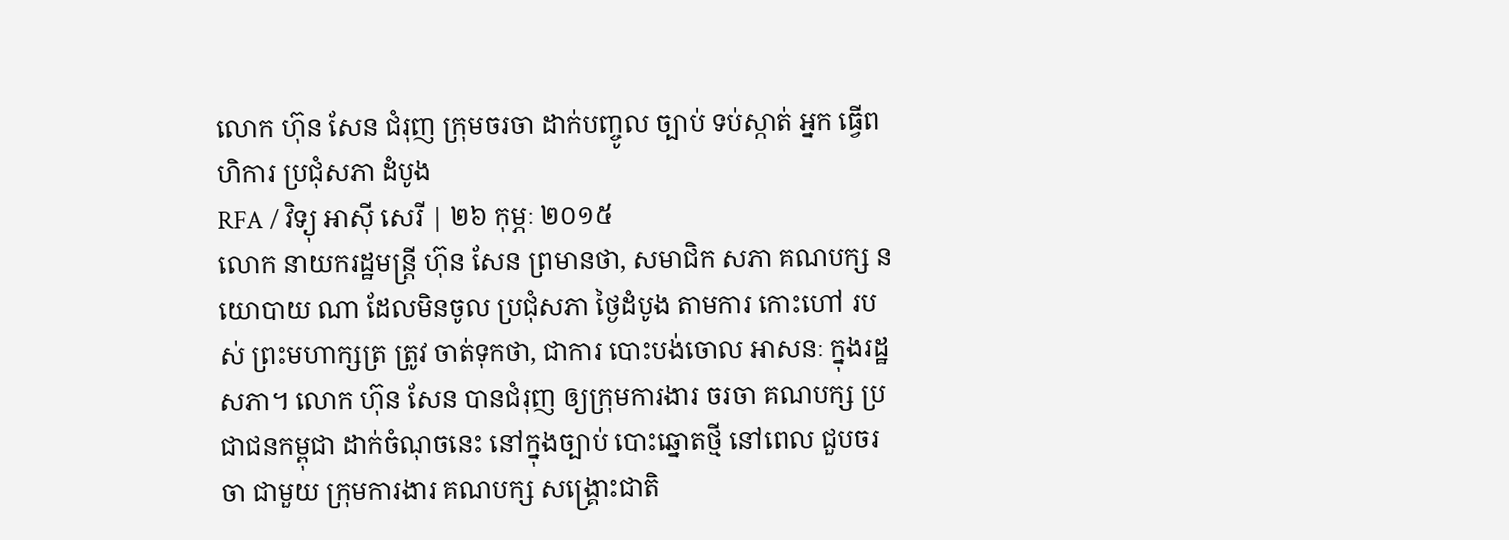លោក ហ៊ុន សែន ជំរុញ ក្រុមចរចា ដាក់បញ្ចូល ច្បាប់ ទប់ស្កាត់ អ្នក ធ្វើពហិការ ប្រជុំសភា ដំបូង
RFA / វិទ្យុ អាស៊ី សេរី | ២៦ កុម្ភៈ ២០១៥
លោក នាយករដ្ឋមន្ត្រី ហ៊ុន សែន ព្រមានថា, សមាជិក សភា គណបក្ស នយោបាយ ណា ដែលមិនចូល ប្រជុំសភា ថ្ងៃដំបូង តាមការ កោះហៅ របស់ ព្រះមហាក្សត្រ ត្រូវ ចាត់ទុកថា, ជាការ បោះបង់ចោល អាសនៈ ក្នុងរដ្ឋសភា។ លោក ហ៊ុន សែន បានជំរុញ ឲ្យក្រុមការងារ ចរចា គណបក្ស ប្រជាជនកម្ពុជា ដាក់ចំណុចនេះ នៅក្នុងច្បាប់ បោះឆ្នោតថ្មី នៅពេល ជួបចរចា ជាមួយ ក្រុមការងារ គណបក្ស សង្គ្រោះជាតិ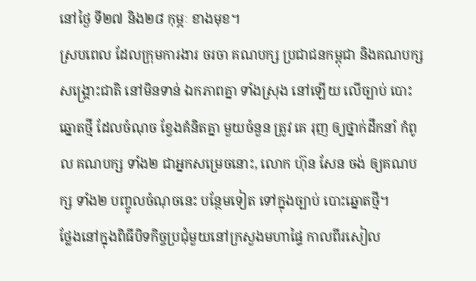នៅថ្ងៃ ទី២៧ និង២៨ កុម្ភៈ ខាងមុខ។
ស្របពេល ដែលក្រុមការងារ ចរចា គណបក្ស ប្រជាជនកម្ពុជា និងគណបក្ស សង្គ្រោះជាតិ នៅមិនទាន់ ឯកភាពគ្នា ទាំងស្រុង នៅឡើយ លើច្បាប់ បោះឆ្នោតថ្មី ដែលចំណុច ខ្វែងគំនិតគ្នា មួយចំនួន ត្រូវ គេ រុញ ឲ្យថ្នាក់ដឹកនាំ កំពូល គណបក្ស ទាំង២ ជាអ្នកសម្រេចនោះ, លោក ហ៊ុន សែន ចង់ ឲ្យគណបក្ស ទាំង២ បញ្ចូលចំណុចនេះ បន្ថែមទៀត ទៅក្នុងច្បាប់ បោះឆ្នោតថ្មី។
ថ្លែងនៅក្នុងពិធីបិទកិច្ចប្រជុំមួយនៅក្រសួងមហាផ្ទៃ កាលពីរសៀល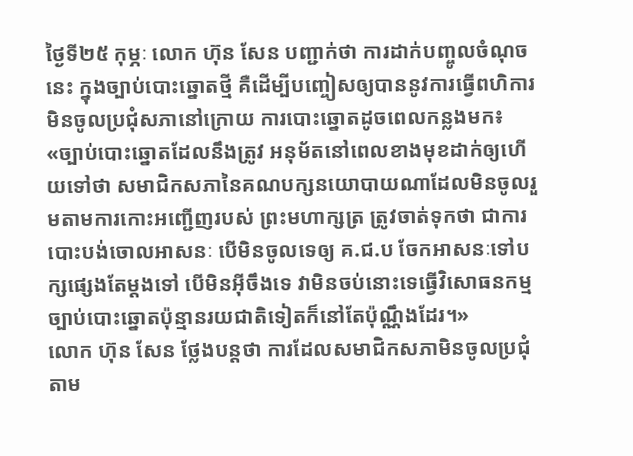ថ្ងៃទី២៥ កុម្ភៈ លោក ហ៊ុន សែន បញ្ជាក់ថា ការដាក់បញ្ចូលចំណុចនេះ ក្នុងច្បាប់បោះឆ្នោតថ្មី គឺដើម្បីបញ្ចៀសឲ្យបាននូវការធ្វើពហិការមិនចូលប្រជុំសភានៅក្រោយ ការបោះឆ្នោតដូចពេលកន្លងមក៖ «ច្បាប់បោះឆ្នោតដែលនឹងត្រូវ អនុម័តនៅពេលខាងមុខដាក់ឲ្យហើយទៅថា សមាជិកសភានៃគណបក្សនយោបាយណាដែលមិនចូលរួមតាមការកោះអញ្ជើញរបស់ ព្រះមហាក្សត្រ ត្រូវចាត់ទុកថា ជាការបោះបង់ចោលអាសនៈ បើមិនចូលទេឲ្យ គ.ជ.ប ចែកអាសនៈទៅបក្សផ្សេងតែម្ដងទៅ បើមិនអ៊ីចឹងទេ វាមិនចប់នោះទេធ្វើវិសោធនកម្ម ច្បាប់បោះឆ្នោតប៉ុន្មានរយជាតិទៀតក៏នៅតែប៉ុណ្ណឹងដែរ។»
លោក ហ៊ុន សែន ថ្លែងបន្តថា ការដែលសមាជិកសភាមិនចូលប្រជុំតាម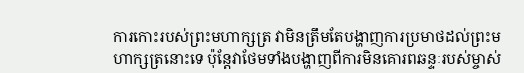ការកោះរបស់ព្រះមហាក្សត្រ វាមិនត្រឹមតែបង្ហាញការប្រមាថដល់ព្រះមហាក្សត្រនោះទេ ប៉ុន្តែវាថែមទាំងបង្ហាញពីការមិនគោរពឆន្ទៈរបស់ម្ចាស់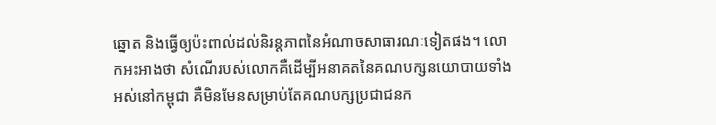ឆ្នោត និងធ្វើឲ្យប៉ះពាល់ដល់និរន្តភាពនៃអំណាចសាធារណៈទៀតផង។ លោកអះអាងថា សំណើរបស់លោកគឺដើម្បីអនាគតនៃគណបក្សនយោបាយទាំងអស់នៅកម្ពុជា គឺមិនមែនសម្រាប់តែគណបក្សប្រជាជនក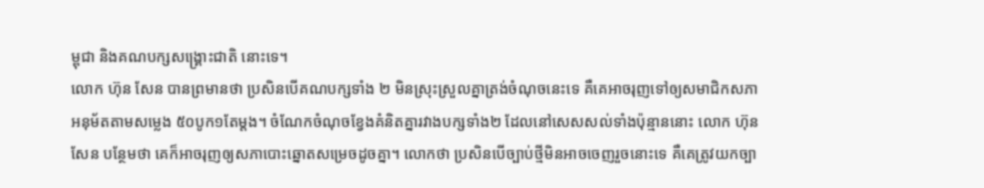ម្ពុជា និងគណបក្សសង្គ្រោះជាតិ នោះទេ។
លោក ហ៊ុន សែន បានព្រមានថា ប្រសិនបើគណបក្សទាំង ២ មិនស្រុះស្រួលគ្នាត្រង់ចំណុចនេះទេ គឺគេអាចរុញទៅឲ្យសមាជិកសភាអនុម័តតាមសម្លេង ៥០បូក១តែម្តង។ ចំណែកចំណុចខ្វែងគំនិតគ្នារវាងបក្សទាំង២ ដែលនៅសេសសល់ទាំងប៉ុន្មាននោះ លោក ហ៊ុន សែន បន្ថែមថា គេក៏អាចរុញឲ្យសភាបោះឆ្នោតសម្រេចដូចគ្នា។ លោកថា ប្រសិនបើច្បាប់ថ្មីមិនអាចចេញរួចនោះទេ គឺគេត្រូវយកច្បា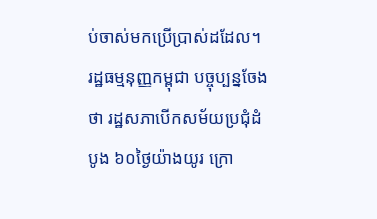ប់ចាស់មកប្រើប្រាស់ដដែល។
រដ្ឋធម្មនុញ្ញកម្ពុជា បច្ចុប្បន្នចែងថា រដ្ឋសភាបើកសម័យប្រជុំដំបូង ៦០ថ្ងៃយ៉ាងយូរ ក្រោ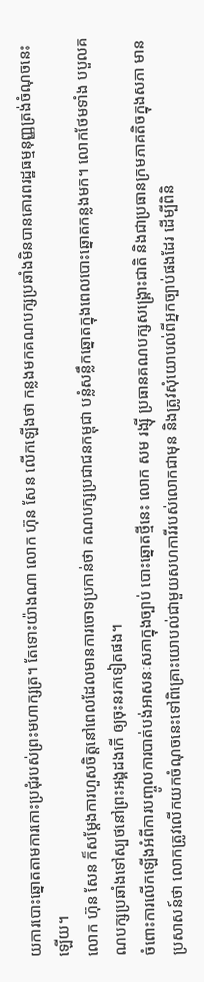យការបោះឆ្នោតតាមការកោះប្រជុំរបស់ព្រះមហាក្សត្រ។ តែទោះយ៉ាងណា លោក ហ៊ុន សែន លើកឡើងថា កន្លងមកគណបក្សប្រឆាំងមិនបានគោរពរដ្ឋធម្មនុញ្ញត្រង់ចំណុចនេះឡើយ។
លោក ហ៊ុន សែន ក៏សម្ដែងការហួសចិត្តនៅពេលដែលមានការចោទប្រកាន់ថា គណបក្សប្រជាជនកម្ពុជា បន្លំសន្លឹកឆ្នោតក្នុងពេលបោះឆ្នោតកន្លងមក។ លោកថែមទាំង បបួលគណបក្សប្រឆាំងទៅស្បថនៅព្រះអង្គដងកើ ឲ្យចុះនរកទៀតផង។
ចំពោះការលើកឡើងអំពីការបញ្ចូលការបាត់បង់អាសនៈសភាក្នុងច្បាប់ បោះឆ្នោតថ្មីនេះ លោក សម រង្ស៊ី ប្រធានគណបក្សសង្គ្រោះជាតិ និងជាប្រធានក្រមភាគតិចក្នុងសភា មានប្រសាសន៍ថា លោកត្រូវលើកយកចំណុចនេះទៅពិគ្រោះយោបល់ជាមួយសហការីរបស់លោកជាមុន និងត្រូវសុំយោបល់ពីអ្នកច្បាប់ផងដែរ ដើម្បីពិនិ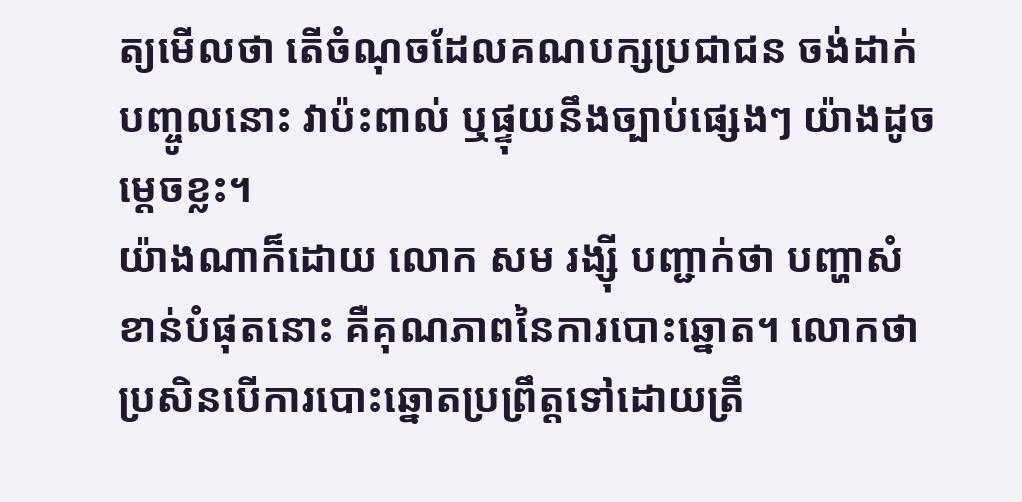ត្យមើលថា តើចំណុចដែលគណបក្សប្រជាជន ចង់ដាក់បញ្ចូលនោះ វាប៉ះពាល់ ឬផ្ទុយនឹងច្បាប់ផ្សេងៗ យ៉ាងដូចម្ដេចខ្លះ។
យ៉ាងណាក៏ដោយ លោក សម រង្ស៊ី បញ្ជាក់ថា បញ្ហាសំខាន់បំផុតនោះ គឺគុណភាពនៃការបោះឆ្នោត។ លោកថា ប្រសិនបើការបោះឆ្នោតប្រព្រឹត្តទៅដោយត្រឹ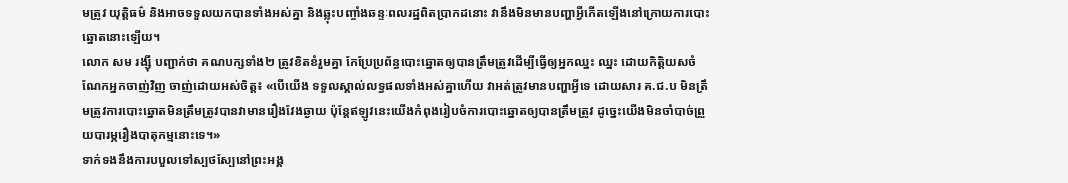មត្រូវ យុត្តិធម៌ និងអាចទទួលយកបានទាំងអស់គ្នា និងឆ្លុះបញ្ចាំងឆន្ទៈពលរដ្ឋពិតប្រាកដនោះ វានឹងមិនមានបញ្ហាអ្វីកើតឡើងនៅក្រោយការបោះឆ្នោតនោះឡើយ។
លោក សម រង្ស៊ី បញ្ជាក់ថា គណបក្សទាំង២ ត្រូវខិតខំរួមគ្នា កែប្រែប្រព័ន្ធបោះឆ្នោតឲ្យបានត្រឹមត្រូវដើម្បីធ្វើឲ្យអ្នកឈ្នះ ឈ្នះ ដោយកិត្តិយសចំណែកអ្នកចាញ់វិញ ចាញ់ដោយអស់ចិត្ត៖ «បើយើង ទទួលស្គាល់លទ្ធផលទាំងអស់គ្នាហើយ វាអត់ត្រូវមានបញ្ហាអ្វីទេ ដោយសារ គ.ជ.ប មិនត្រឹមត្រូវការបោះឆ្នោតមិនត្រឹមត្រូវបានវាមានរឿងវែងឆ្ងាយ ប៉ុន្តែឥឡូវនេះយើងកំពុងរៀបចំការបោះឆ្នោតឲ្យបានត្រឹមត្រូវ ដូច្នេះយើងមិនចាំបាច់ព្រួយបារម្ភរឿងបាតុកម្មនោះទេ។»
ទាក់ទងនឹងការបបួលទៅស្បថស្បែនៅព្រះអង្គ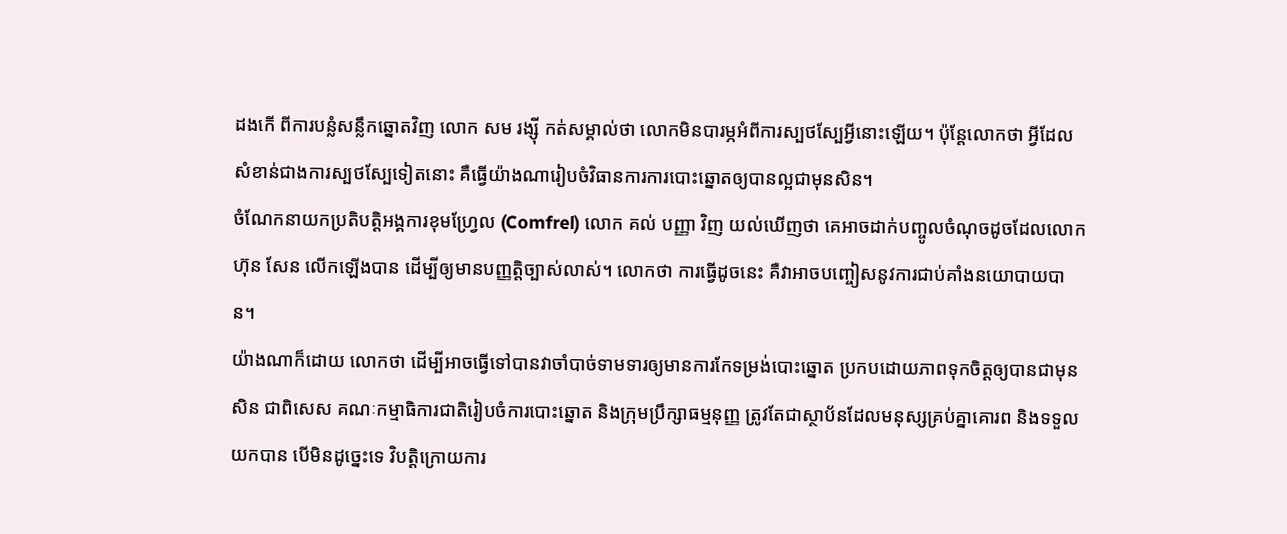ដងកើ ពីការបន្លំសន្លឹកឆ្នោតវិញ លោក សម រង្ស៊ី កត់សម្គាល់ថា លោកមិនបារម្ភអំពីការស្បថស្បែអ្វីនោះឡើយ។ ប៉ុន្តែលោកថា អ្វីដែលសំខាន់ជាងការស្បថស្បែទៀតនោះ គឺធ្វើយ៉ាងណារៀបចំវិធានការការបោះឆ្នោតឲ្យបានល្អជាមុនសិន។
ចំណែកនាយកប្រតិបត្តិអង្គការខុមហ្វ្រែល (Comfrel) លោក គល់ បញ្ញា វិញ យល់ឃើញថា គេអាចដាក់បញ្ចូលចំណុចដូចដែលលោក ហ៊ុន សែន លើកឡើងបាន ដើម្បីឲ្យមានបញ្ញត្តិច្បាស់លាស់។ លោកថា ការធ្វើដូចនេះ គឺវាអាចបញ្ចៀសនូវការជាប់គាំងនយោបាយបាន។
យ៉ាងណាក៏ដោយ លោកថា ដើម្បីអាចធ្វើទៅបានវាចាំបាច់ទាមទារឲ្យមានការកែទម្រង់បោះឆ្នោត ប្រកបដោយភាពទុកចិត្តឲ្យបានជាមុនសិន ជាពិសេស គណៈកម្មាធិការជាតិរៀបចំការបោះឆ្នោត និងក្រុមប្រឹក្សាធម្មនុញ្ញ ត្រូវតែជាស្ថាប័នដែលមនុស្សគ្រប់គ្នាគោរព និងទទួលយកបាន បើមិនដូច្នេះទេ វិបត្តិក្រោយការ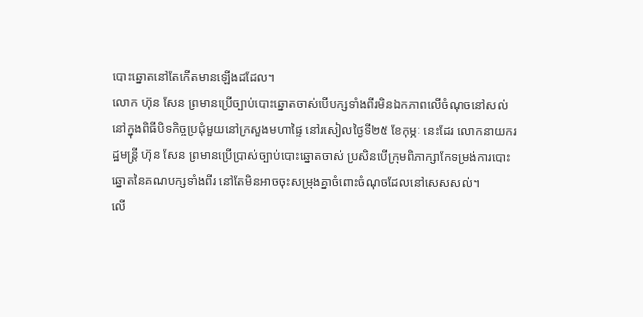បោះឆ្នោតនៅតែកើតមានឡើងដដែល។
លោក ហ៊ុន សែន ព្រមានប្រើច្បាប់បោះឆ្នោតចាស់បើបក្សទាំងពីរមិនឯកភាពលើចំណុចនៅសល់
នៅក្នុងពិធីបិទកិច្ចប្រជុំមួយនៅក្រសួងមហាផ្ទៃ នៅរសៀលថ្ងៃទី២៥ ខែកុម្ភៈ នេះដែរ លោកនាយករដ្ឋមន្ត្រី ហ៊ុន សែន ព្រមានប្រើប្រាស់ច្បាប់បោះឆ្នោតចាស់ ប្រសិនបើក្រុមពិភាក្សាកែទម្រង់ការបោះឆ្នោតនៃគណបក្សទាំងពីរ នៅតែមិនអាចចុះសម្រុងគ្នាចំពោះចំណុចដែលនៅសេសសល់។
លើ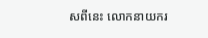សពីនេះ លោកនាយករ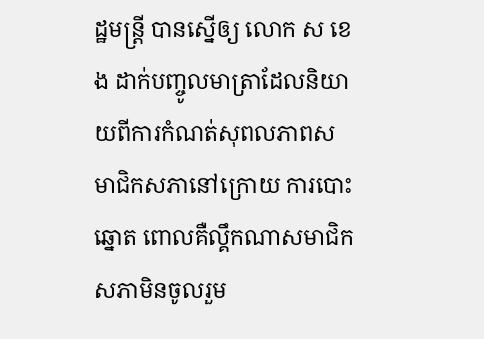ដ្ឋមន្ត្រី បានស្នើឲ្យ លោក ស ខេង ដាក់បញ្ចូលមាត្រាដែលនិយាយពីការកំណត់សុពលភាពសមាជិកសភានៅក្រោយ ការបោះឆ្នោត ពោលគឺល្គឹកណាសមាជិកសភាមិនចូលរួម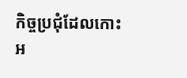កិច្ចប្រជុំដែលកោះអ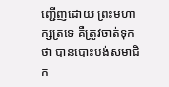ញ្ជើញដោយ ព្រះមហាក្សត្រទេ គឺត្រូវចាត់ទុកថា បានបោះបង់សមាជិក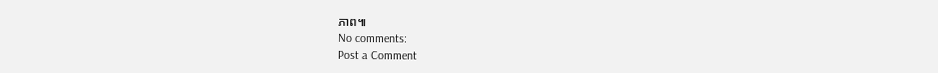ភាព៕
No comments:
Post a Comment